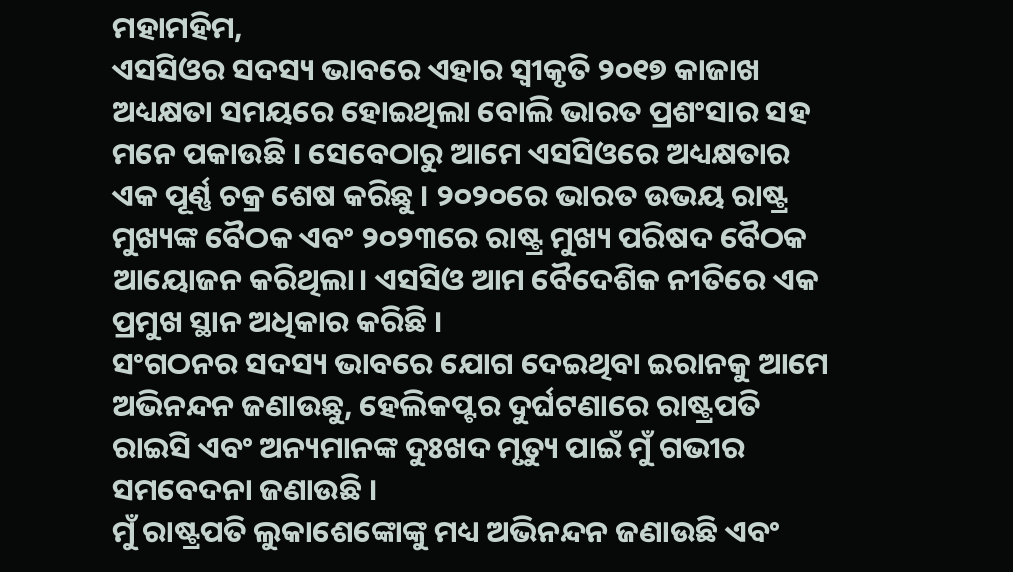ମହାମହିମ,
ଏସସିଓର ସଦସ୍ୟ ଭାବରେ ଏହାର ସ୍ୱୀକୃତି ୨୦୧୭ କାଜାଖ ଅଧ୍ୟକ୍ଷତା ସମୟରେ ହୋଇଥିଲା ବୋଲି ଭାରତ ପ୍ରଶଂସାର ସହ ମନେ ପକାଉଛି । ସେବେଠାରୁ ଆମେ ଏସସିଓରେ ଅଧ୍ୟକ୍ଷତାର ଏକ ପୂର୍ଣ୍ଣ ଚକ୍ର ଶେଷ କରିଛୁ । ୨୦୨୦ରେ ଭାରତ ଉଭୟ ରାଷ୍ଟ୍ର ମୁଖ୍ୟଙ୍କ ବୈଠକ ଏବଂ ୨୦୨୩ରେ ରାଷ୍ଟ୍ର ମୁଖ୍ୟ ପରିଷଦ ବୈଠକ ଆୟୋଜନ କରିଥିଲା। ଏସସିଓ ଆମ ବୈଦେଶିକ ନୀତିରେ ଏକ ପ୍ରମୁଖ ସ୍ଥାନ ଅଧିକାର କରିଛି ।
ସଂଗଠନର ସଦସ୍ୟ ଭାବରେ ଯୋଗ ଦେଇଥିବା ଇରାନକୁ ଆମେ ଅଭିନନ୍ଦନ ଜଣାଉଛୁ, ହେଲିକପ୍ଟର ଦୁର୍ଘଟଣାରେ ରାଷ୍ଟ୍ରପତି ରାଇସି ଏବଂ ଅନ୍ୟମାନଙ୍କ ଦୁଃଖଦ ମୃତ୍ୟୁ ପାଇଁ ମୁଁ ଗଭୀର ସମବେଦନା ଜଣାଉଛି ।
ମୁଁ ରାଷ୍ଟ୍ରପତି ଲୁକାଶେଙ୍କୋଙ୍କୁ ମଧ୍ୟ ଅଭିନନ୍ଦନ ଜଣାଉଛି ଏବଂ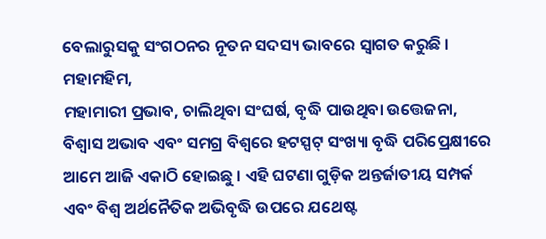ବେଲାରୁସକୁ ସଂଗଠନର ନୂତନ ସଦସ୍ୟ ଭାବରେ ସ୍ୱାଗତ କରୁଛି ।
ମହାମହିମ,
ମହାମାରୀ ପ୍ରଭାବ, ଚାଲିଥିବା ସଂଘର୍ଷ, ବୃଦ୍ଧି ପାଉଥିବା ଉତ୍ତେଜନା, ବିଶ୍ୱାସ ଅଭାବ ଏବଂ ସମଗ୍ର ବିଶ୍ୱରେ ହଟସ୍ପଟ୍ ସଂଖ୍ୟା ବୃଦ୍ଧି ପରିପ୍ରେକ୍ଷୀରେ ଆମେ ଆଜି ଏକାଠି ହୋଇଛୁ । ଏହି ଘଟଣା ଗୁଡ଼ିକ ଅନ୍ତର୍ଜାତୀୟ ସମ୍ପର୍କ ଏବଂ ବିଶ୍ୱ ଅର୍ଥନୈତିକ ଅଭିବୃଦ୍ଧି ଉପରେ ଯଥେଷ୍ଟ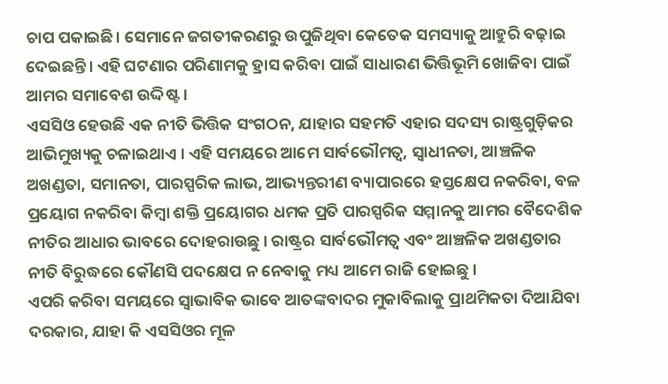ଚାପ ପକାଇଛି। ସେମାନେ ଜଗତୀକରଣରୁ ଉପୁଜିଥିବା କେତେକ ସମସ୍ୟାକୁ ଆହୁରି ବଢ଼ାଇ ଦେଇଛନ୍ତି। ଏହି ଘଟଣାର ପରିଣାମକୁ ହ୍ରାସ କରିବା ପାଇଁ ସାଧାରଣ ଭିତ୍ତିଭୂମି ଖୋଜିବା ପାଇଁ ଆମର ସମାବେଶ ଉଦ୍ଦିଷ୍ଟ ।
ଏସସିଓ ହେଉଛି ଏକ ନୀତି ଭିତ୍ତିକ ସଂଗଠନ, ଯାହାର ସହମତି ଏହାର ସଦସ୍ୟ ରାଷ୍ଟ୍ରଗୁଡ଼ିକର ଆଭିମୁଖ୍ୟକୁ ଚଳାଇଥାଏ । ଏହି ସମୟରେ ଆମେ ସାର୍ବଭୌମତ୍ୱ, ସ୍ୱାଧୀନତା, ଆଞ୍ଚଳିକ ଅଖଣ୍ଡତା, ସମାନତା, ପାରସ୍ପରିକ ଲାଭ, ଆଭ୍ୟନ୍ତରୀଣ ବ୍ୟାପାରରେ ହସ୍ତକ୍ଷେପ ନକରିବା, ବଳ ପ୍ରୟୋଗ ନକରିବା କିମ୍ବା ଶକ୍ତି ପ୍ରୟୋଗର ଧମକ ପ୍ରତି ପାରସ୍ପରିକ ସମ୍ମାନକୁ ଆମର ବୈଦେଶିକ ନୀତିର ଆଧାର ଭାବରେ ଦୋହରାଉଛୁ । ରାଷ୍ଟ୍ରର ସାର୍ବଭୌମତ୍ୱ ଏବଂ ଆଞ୍ଚଳିକ ଅଖଣ୍ଡତାର ନୀତି ବିରୁଦ୍ଧରେ କୌଣସି ପଦକ୍ଷେପ ନ ନେବାକୁ ମଧ୍ୟ ଆମେ ରାଜି ହୋଇଛୁ ।
ଏପରି କରିବା ସମୟରେ ସ୍ୱାଭାବିକ ଭାବେ ଆତଙ୍କବାଦର ମୁକାବିଲାକୁ ପ୍ରାଥମିକତା ଦିଆଯିବା ଦରକାର, ଯାହା କି ଏସସିଓର ମୂଳ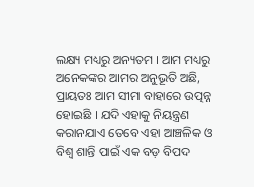ଲକ୍ଷ୍ୟ ମଧ୍ୟରୁ ଅନ୍ୟତମ । ଆମ ମଧ୍ୟରୁ ଅନେକଙ୍କର ଆମର ଅନୁଭୂତି ଅଛି, ପ୍ରାୟତଃ ଆମ ସୀମା ବାହାରେ ଉତ୍ପନ୍ନ ହୋଇଛି । ଯଦି ଏହାକୁ ନିୟନ୍ତ୍ରଣ କରାନଯାଏ ତେବେ ଏହା ଆଞ୍ଚଳିକ ଓ ବିଶ୍ୱ ଶାନ୍ତି ପାଇଁ ଏକ ବଡ଼ ବିପଦ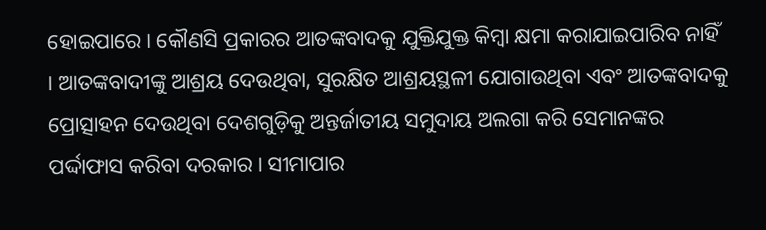ହୋଇପାରେ। କୌଣସି ପ୍ରକାରର ଆତଙ୍କବାଦକୁ ଯୁକ୍ତିଯୁକ୍ତ କିମ୍ବା କ୍ଷମା କରାଯାଇପାରିବ ନାହିଁ । ଆତଙ୍କବାଦୀଙ୍କୁ ଆଶ୍ରୟ ଦେଉଥିବା, ସୁରକ୍ଷିତ ଆଶ୍ରୟସ୍ଥଳୀ ଯୋଗାଉଥିବା ଏବଂ ଆତଙ୍କବାଦକୁ ପ୍ରୋତ୍ସାହନ ଦେଉଥିବା ଦେଶଗୁଡ଼ିକୁ ଅନ୍ତର୍ଜାତୀୟ ସମୁଦାୟ ଅଲଗା କରି ସେମାନଙ୍କର ପର୍ଦ୍ଦାଫାସ କରିବା ଦରକାର। ସୀମାପାର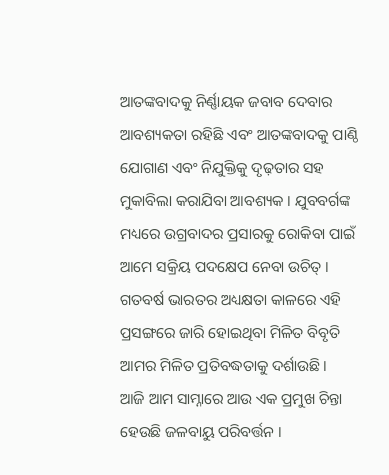ଆତଙ୍କବାଦକୁ ନିର୍ଣ୍ଣାୟକ ଜବାବ ଦେବାର ଆବଶ୍ୟକତା ରହିଛି ଏବଂ ଆତଙ୍କବାଦକୁ ପାଣ୍ଠି ଯୋଗାଣ ଏବଂ ନିଯୁକ୍ତିକୁ ଦୃଢ଼ତାର ସହ ମୁକାବିଲା କରାଯିବା ଆବଶ୍ୟକ । ଯୁବବର୍ଗଙ୍କ ମଧ୍ୟରେ ଉଗ୍ରବାଦର ପ୍ରସାରକୁ ରୋକିବା ପାଇଁ ଆମେ ସକ୍ରିୟ ପଦକ୍ଷେପ ନେବା ଉଚିତ୍ । ଗତବର୍ଷ ଭାରତର ଅଧ୍ୟକ୍ଷତା କାଳରେ ଏହି ପ୍ରସଙ୍ଗରେ ଜାରି ହୋଇଥିବା ମିଳିତ ବିବୃତି ଆମର ମିଳିତ ପ୍ରତିବଦ୍ଧତାକୁ ଦର୍ଶାଉଛି।
ଆଜି ଆମ ସାମ୍ନାରେ ଆଉ ଏକ ପ୍ରମୁଖ ଚିନ୍ତା ହେଉଛି ଜଳବାୟୁ ପରିବର୍ତ୍ତନ ।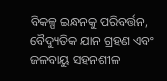ବିକଳ୍ପ ଇନ୍ଧନକୁ ପରିବର୍ତ୍ତନ, ବୈଦ୍ୟୁତିକ ଯାନ ଗ୍ରହଣ ଏବଂ ଜଳବାୟୁ ସହନଶୀଳ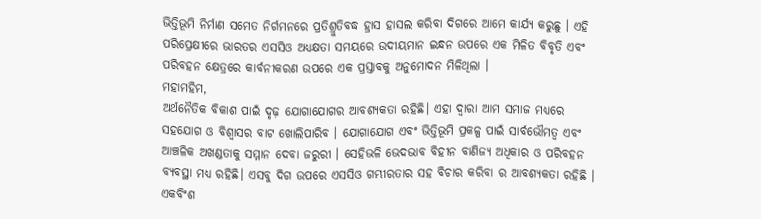ଭିତ୍ତିଭୂମି ନିର୍ମାଣ ସମେତ ନିର୍ଗମନରେ ପ୍ରତିଶ୍ରୁତିବଦ୍ଧ ହ୍ରାସ ହାସଲ କରିବା ଦିଗରେ ଆମେ କାର୍ଯ୍ୟ କରୁଛୁ । ଏହି ପରିପ୍ରେକ୍ଷୀରେ ଭାରତର ଏସସିଓ ଅଧ୍ୟକ୍ଷତା ସମୟରେ ଉଦୀୟମାନ ଇନ୍ଧନ ଉପରେ ଏକ ମିଳିତ ବିବୃତି ଏବଂ ପରିବହନ କ୍ଷେତ୍ରରେ କାର୍ବନୀକରଣ ଉପରେ ଏକ ପ୍ରସ୍ତାବକୁ ଅନୁମୋଦନ ମିଳିଥିଲା ।
ମହାମହିମ,
ଅର୍ଥନୈତିକ ବିକାଶ ପାଇଁ ଦୃଢ଼ ଯୋଗାଯୋଗର ଆବଶ୍ୟକତା ରହିଛି। ଏହା ଦ୍ୱାରା ଆମ ସମାଜ ମଧ୍ୟରେ ସହଯୋଗ ଓ ବିଶ୍ୱାସର ବାଟ ଖୋଲିପାରିବ । ଯୋଗାଯୋଗ ଏବଂ ଭିତ୍ତିଭୂମି ପ୍ରକଳ୍ପ ପାଇଁ ସାର୍ବଭୌମତ୍ୱ ଏବଂ ଆଞ୍ଚଳିକ ଅଖଣ୍ଡତାକୁ ସମ୍ମାନ ଦେବା ଜରୁରୀ । ସେହିଭଳି ଭେଦଭାବ ବିହୀନ ବାଣିଜ୍ୟ ଅଧିକାର ଓ ପରିବହନ ବ୍ୟବସ୍ଥା ମଧ୍ୟ ରହିଛି। ଏସବୁ ଦିଗ ଉପରେ ଏସସିଓ ଗମ୍ଭୀରତାର ସହ ବିଚାର କରିବା ର ଆବଶ୍ୟକତା ରହିଛି ।
ଏକବିଂଶ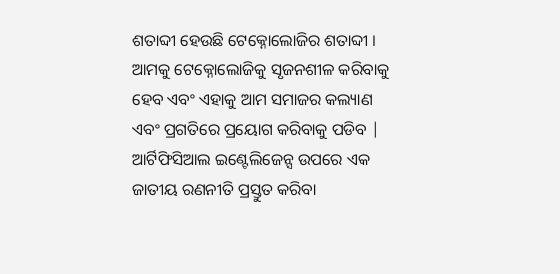ଶତାବ୍ଦୀ ହେଉଛି ଟେକ୍ନୋଲୋଜିର ଶତାବ୍ଦୀ । ଆମକୁ ଟେକ୍ନୋଲୋଜିକୁ ସୃଜନଶୀଳ କରିବାକୁ ହେବ ଏବଂ ଏହାକୁ ଆମ ସମାଜର କଲ୍ୟାଣ ଏବଂ ପ୍ରଗତିରେ ପ୍ରୟୋଗ କରିବାକୁ ପଡିବ | ଆର୍ଟିଫିସିଆଲ ଇଣ୍ଟେଲିଜେନ୍ସ ଉପରେ ଏକ ଜାତୀୟ ରଣନୀତି ପ୍ରସ୍ତୁତ କରିବା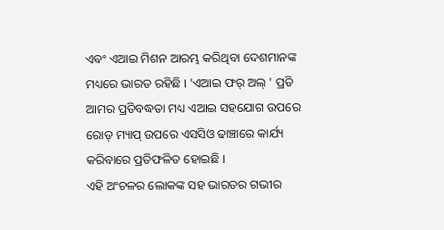ଏବଂ ଏଆଇ ମିଶନ ଆରମ୍ଭ କରିଥିବା ଦେଶମାନଙ୍କ ମଧ୍ୟରେ ଭାରତ ରହିଛି । 'ଏଆଇ ଫର୍ ଅଲ୍ ' ପ୍ରତି ଆମର ପ୍ରତିବଦ୍ଧତା ମଧ୍ୟ ଏଆଇ ସହଯୋଗ ଉପରେ ରୋଡ୍ ମ୍ୟାପ୍ ଉପରେ ଏସସିଓ ଢାଞ୍ଚାରେ କାର୍ଯ୍ୟ କରିବାରେ ପ୍ରତିଫଳିତ ହୋଇଛି ।
ଏହି ଅଂଚଳର ଲୋକଙ୍କ ସହ ଭାରତର ଗଭୀର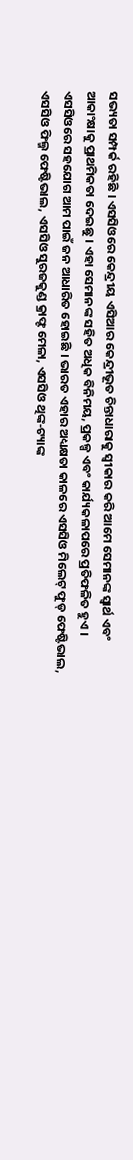ସଭ୍ୟତା ସମ୍ପର୍କ ରହିଛି । ଏସସିଓରେ କେନ୍ଦ୍ରୀୟ ଏସିଆର କେନ୍ଦ୍ରୀଭୂତ ଚିନ୍ତାଧାରାକୁ ସ୍ୱୀକାର କରି ଆମେ ସେମାନଙ୍କ ସ୍ୱାର୍ଥ ଏବଂ ଆକାଂକ୍ଷାକୁ ପ୍ରାଥମିକତା ଦେଇଛୁ । ଏହା ସେମାନଙ୍କ ସହିତ ଅଧିକ ବିନିମୟ, ପ୍ରକଳ୍ପ ଏବଂ କାର୍ଯ୍ୟକଳାପରେ ପ୍ରତିଫଳିତ ହୁଏ ।
ଏସସିଓରେ ସହଯୋଗ ଆମ ପାଇଁ ଜନ ଆଧାରିତ ହୋଇଛି । ଭାରତ ଏହାର ଅଧ୍ୟକ୍ଷତା କାଳରେ ଏସସିଓ ମିଲେଟ୍ ଫୁଡ୍ ଫେଷ୍ଟିଭାଲ, ଏସସିଓ ଫିଲ୍ମ ଫେଷ୍ଟିଭାଲ, ଏସସିଓ ସୁରଜକୁଣ୍ଡ କ୍ରାଫ୍ଟ ମେଳା, ଏସସିଓ ଥିଙ୍କ-ଟ୍ୟାଙ୍କ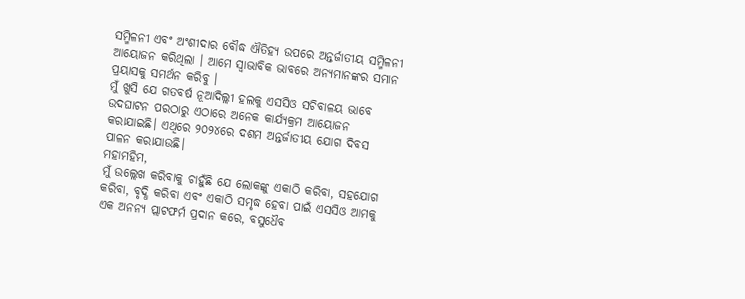ସମ୍ମିଳନୀ ଏବଂ ଅଂଶୀଦାର ବୌଦ୍ଧ ଐତିହ୍ୟ ଉପରେ ଅନ୍ତର୍ଜାତୀୟ ସମ୍ମିଳନୀ ଆୟୋଜନ କରିଥିଲା । ଆମେ ସ୍ୱାଭାବିକ ଭାବରେ ଅନ୍ୟମାନଙ୍କର ସମାନ ପ୍ରୟାସକୁ ସମର୍ଥନ କରିବୁ ।
ମୁଁ ଖୁସି ଯେ ଗତବର୍ଷ ନୂଆଦିଲ୍ଲୀ ହଲକୁ ଏସସିଓ ସଚିବାଳୟ ଭାବେ ଉଦଘାଟନ ପରଠାରୁ ଏଠାରେ ଅନେକ କାର୍ଯ୍ୟକ୍ରମ ଆୟୋଜନ କରାଯାଇଛି। ଏଥିରେ ୨୦୨୪ରେ ଦଶମ ଅନ୍ତର୍ଜାତୀୟ ଯୋଗ ଦିବସ ପାଳନ କରାଯାଉଛି।
ମହାମହିମ,
ମୁଁ ଉଲ୍ଲେଖ କରିବାକୁ ଚାହୁଁଛି ଯେ ଲୋକଙ୍କୁ ଏକାଠି କରିବା, ସହଯୋଗ କରିବା, ବୃଦ୍ଧି କରିବା ଏବଂ ଏକାଠି ସମୃଦ୍ଧ ହେବା ପାଇଁ ଏସସିଓ ଆମକୁ ଏକ ଅନନ୍ୟ ପ୍ଲାଟଫର୍ମ ପ୍ରଦାନ କରେ, ବସୁଧୈବ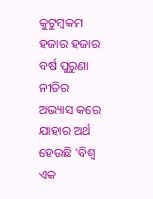କୁଟୁମ୍ବକମ ହଜାର ହଜାର ବର୍ଷ ପୁରୁଣା ନୀତିର ଅଭ୍ୟାସ କରେ ଯାହାର ଅର୍ଥ ହେଉଛି 'ବିଶ୍ୱ ଏକ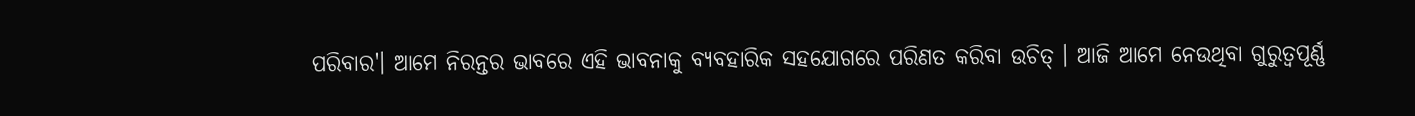ପରିବାର'। ଆମେ ନିରନ୍ତର ଭାବରେ ଏହି ଭାବନାକୁ ବ୍ୟବହାରିକ ସହଯୋଗରେ ପରିଣତ କରିବା ଉଚିତ୍ । ଆଜି ଆମେ ନେଉଥିବା ଗୁରୁତ୍ୱପୂର୍ଣ୍ଣ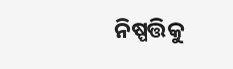ନିଷ୍ପତ୍ତିକୁ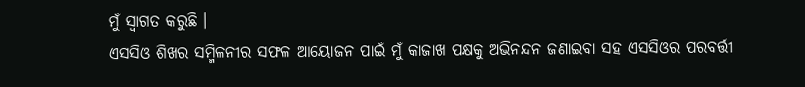ମୁଁ ସ୍ୱାଗତ କରୁଛି ।
ଏସସିଓ ଶିଖର ସମ୍ମିଳନୀର ସଫଳ ଆୟୋଜନ ପାଇଁ ମୁଁ କାଜାଖ ପକ୍ଷକୁ ଅଭିନନ୍ଦନ ଜଣାଇବା ସହ ଏସସିଓର ପରବର୍ତ୍ତୀ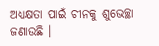ଅଧ୍ୟକ୍ଷତା ପାଇଁ ଚୀନକୁ ଶୁଭେଚ୍ଛା ଜଣାଉଛି ।